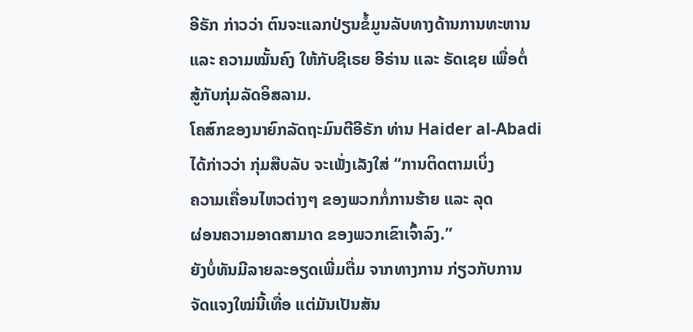ອີຣັກ ກ່າວວ່າ ຕົນຈະແລກປ່ຽນຂໍ້ມູນລັບທາງດ້ານການທະຫານ
ແລະ ຄວາມໝັ້ນຄົງ ໃຫ້ກັບຊີເຣຍ ອີຣ່ານ ແລະ ຣັດເຊຍ ເພື່ອຕໍ່
ສູ້ກັບກຸ່ມລັດອິສລາມ.
ໂຄສົກຂອງນາຍົກລັດຖະມົນຕີອີຣັກ ທ່ານ Haider al-Abadi
ໄດ້ກ່າວວ່າ ກຸ່ມສືບລັບ ຈະເພັ່ງເລັງໃສ່ “ການຕິດຕາມເບິ່ງ
ຄວາມເຄື່ອນໄຫວຕ່າງໆ ຂອງພວກກໍ່ການຮ້າຍ ແລະ ລຸດ
ຜ່ອນຄວາມອາດສາມາດ ຂອງພວກເຂົາເຈົ້າລົງ.”
ຍັງບໍ່ທັນມີລາຍລະອຽດເພີ່ມຕື່ມ ຈາກທາງການ ກ່ຽວກັບການ
ຈັດແຈງໃໝ່ນີ້ເທື່ອ ແຕ່ມັນເປັນສັນ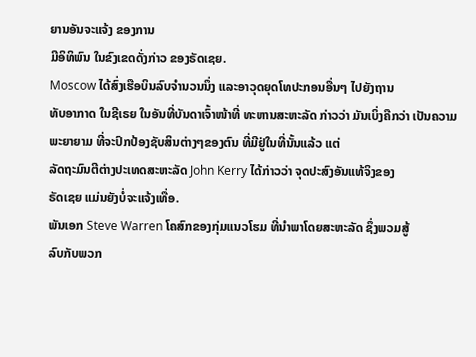ຍານອັນຈະແຈ້ງ ຂອງການ
ມີອິທິພົນ ໃນຂົງເຂດດັ່ງກ່າວ ຂອງຣັດເຊຍ.
Moscow ໄດ້ສົ່ງເຮືອບິນລົບຈຳນວນນຶ່ງ ແລະອາວຸດຍຸດໂທປະກອນອື່ນໆ ໄປຍັງຖານ
ທັບອາກາດ ໃນຊີເຣຍ ໃນອັນທີ່ບັນດາເຈົ້າໜ້າທີ່ ທະຫານສະຫະລັດ ກ່າວວ່າ ມັນເບິ່ງຄືກວ່າ ເປັນຄວາມພະຍາຍາມ ທີ່ຈະປົກປ້ອງຊັບສິນຕ່າງໆຂອງຕົນ ທີ່ມີຢູ່ໃນທີ່ນັ້ນແລ້ວ ແຕ່
ລັດຖະມົນຕີຕ່າງປະເທດສະຫະລັດ John Kerry ໄດ້ກ່າວວ່າ ຈຸດປະສົງອັນແທ້ຈິງຂອງ
ຣັດເຊຍ ແມ່ນຍັງບໍ່ຈະແຈ້ງເທື່ອ.
ພັນເອກ Steve Warren ໂຄສົກຂອງກຸ່ມແນວໂຮມ ທີ່ນຳພາໂດຍສະຫະລັດ ຊຶ່ງພວມສູ້
ລົບກັບພວກ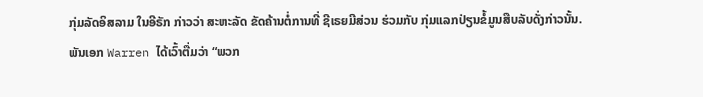ກຸ່ມລັດອິສລາມ ໃນອີຣັກ ກ່າວວ່າ ສະຫະລັດ ຂັດຄ້ານຕໍ່ການທີ່ ຊີເຣຍມີສ່ວນ ຮ່ວມກັບ ກຸ່ມແລກປ່ຽນຂໍ້ມູນສືບລັບດັ່ງກ່າວນັ້ນ.
ພັນເອກ Warren ໄດ້ເວົ້າຕື່ມວ່າ “ພວກ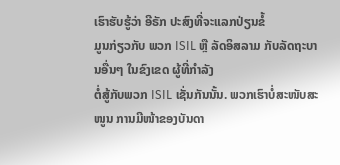ເຮົາຮັບຮູ້ວ່າ ອີຣັກ ປະສົງທີ່ຈະແລກປ່ຽນຂໍ້
ມູນກ່ຽວກັບ ພວກ ISIL ຫຼື ລັດອິສລາມ ກັບລັດຖະບານອື່ນໆ ໃນຂົງເຂດ ຜູ້ທີ່ກຳລັງ
ຕໍ່ສູ້ກັບພວກ ISIL ເຊັ່ນກັນນັ້ນ. ພວກເຮົາບໍ່ສະໜັບສະໜູນ ການມີໜ້າຂອງບັນດາ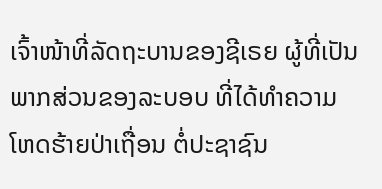ເຈົ້າໜ້າທີ່ລັດຖະບານຂອງຊີເຣຍ ຜູ້ທີ່ເປັນພາກສ່ວນຂອງລະບອບ ທີ່ໄດ້ທຳຄວາມ
ໂຫດຮ້າຍປ່າເຖື່ອນ ຕໍ່ປະຊາຊົນ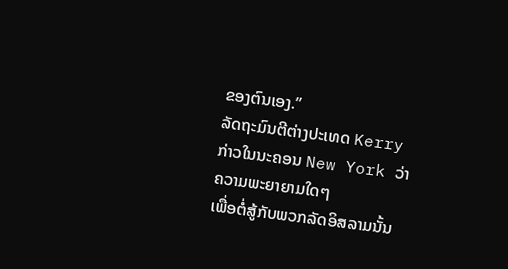ຂອງຕົນເອງ.”
ລັດຖະມົນຕີຕ່າງປະເທດ Kerry ກ່າວໃນນະຄອນ New York ວ່າ ຄວາມພະຍາຍາມໃດໆ
ເພື່ອຕໍ່ສູ້ກັບພວກລັດອິສລາມນັ້ນ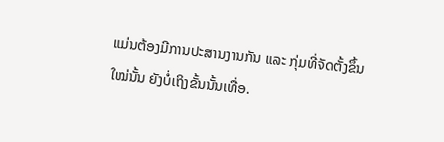ແມ່ນຕ້ອງມີການປະສານງານກັນ ແລະ ກຸ່ມທີ່ຈັດຕັ້ງຂຶ້ນ
ໃໝ່ນັ້ນ ຍັງບໍ່ເຖິງຂັ້ນນັ້ນເທື່ອ.